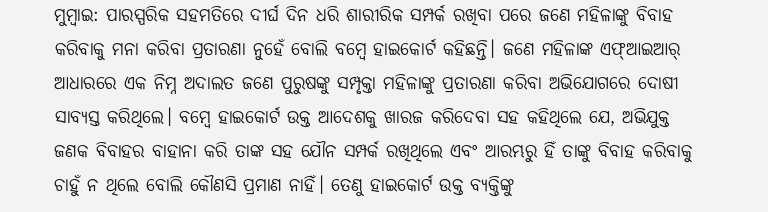ମୁମ୍ବାଇ: ପାରସ୍ପରିକ ସହମତିରେ ଦୀର୍ଘ ଦିନ ଧରି ଶାରୀରିକ ସମ୍ପର୍କ ରଖିବା ପରେ ଜଣେ ମହିଳାଙ୍କୁ ବିବାହ କରିବାକୁ ମନା କରିବା ପ୍ରତାରଣା ନୁହେଁ ବୋଲି ବମ୍ବେ ହାଇକୋର୍ଟ କହିଛନ୍ତି। ଜଣେ ମହିଳାଙ୍କ ଏଫ୍ଆଇଆର୍ ଆଧାରରେ ଏକ ନିମ୍ନ ଅଦାଲତ ଜଣେ ପୁରୁଷଙ୍କୁ ସମ୍ପୃକ୍ତା ମହିଳାଙ୍କୁ ପ୍ରତାରଣା କରିବା ଅଭିଯୋଗରେ ଦୋଷୀ ସାବ୍ୟସ୍ତ କରିଥିଲେ। ବମ୍ବେ ହାଇକୋର୍ଟ ଉକ୍ତ ଆଦେଶକୁ ଖାରଜ କରିଦେବା ସହ କହିଥିଲେ ଯେ, ଅଭିଯୁକ୍ତ ଜଣକ ବିବାହର ବାହାନା କରି ତାଙ୍କ ସହ ଯୌନ ସମ୍ପର୍କ ରଖିଥିଲେ ଏବଂ ଆରମ୍ଭରୁ ହିଁ ତାଙ୍କୁ ବିବାହ କରିବାକୁ ଚାହୁଁ ନ ଥିଲେ ବୋଲି କୌଣସି ପ୍ରମାଣ ନାହିଁ। ତେଣୁ ହାଇକୋର୍ଟ ଉକ୍ତ ବ୍ୟକ୍ତିଙ୍କୁ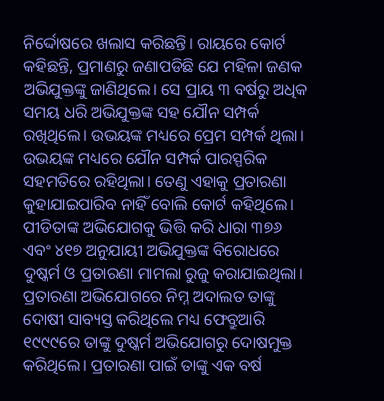ନିର୍ଦ୍ଦୋଷରେ ଖଲାସ କରିଛନ୍ତି। ରାୟରେ କୋର୍ଟ କହିଛନ୍ତି, ପ୍ରମାଣରୁ ଜଣାପଡିଛି ଯେ ମହିଳା ଜଣକ ଅଭିଯୁକ୍ତଙ୍କୁ ଜାଣିଥିଲେ। ସେ ପ୍ରାୟ ୩ ବର୍ଷରୁ ଅଧିକ ସମୟ ଧରି ଅଭିଯୁକ୍ତଙ୍କ ସହ ଯୌନ ସମ୍ପର୍କ ରଖିଥିଲେ। ଉଭୟଙ୍କ ମଧ୍ୟରେ ପ୍ରେମ ସମ୍ପର୍କ ଥିଲା। ଉଭୟଙ୍କ ମଧ୍ୟରେ ଯୌନ ସମ୍ପର୍କ ପାରସ୍ପରିକ ସହମତିରେ ରହିଥିଲା। ତେଣୁ ଏହାକୁ ପ୍ରତାରଣା କୁହାଯାଇପାରିବ ନାହିଁ ବୋଲି କୋର୍ଟ କହିଥିଲେ।
ପୀଡିତାଙ୍କ ଅଭିଯୋଗକୁ ଭିତ୍ତି କରି ଧାରା ୩୭୬ ଏବଂ ୪୧୭ ଅନୁଯାୟୀ ଅଭିଯୁକ୍ତଙ୍କ ବିରୋଧରେ ଦୁଷ୍କର୍ମ ଓ ପ୍ରତାରଣା ମାମଲା ରୁଜୁ କରାଯାଇଥିଲା। ପ୍ରତାରଣା ଅଭିଯୋଗରେ ନିମ୍ନ ଅଦାଲତ ତାଙ୍କୁ ଦୋଷୀ ସାବ୍ୟସ୍ତ କରିଥିଲେ ମଧ୍ୟ ଫେବ୍ରୁଆରି ୧୯୯୯ରେ ତାଙ୍କୁ ଦୁଷ୍କର୍ମ ଅଭିଯୋଗରୁ ଦୋଷମୁକ୍ତ କରିଥିଲେ। ପ୍ରତାରଣା ପାଇଁ ତାଙ୍କୁ ଏକ ବର୍ଷ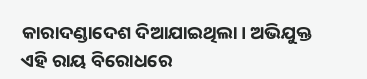କାରାଦଣ୍ଡାଦେଶ ଦିଆଯାଇଥିଲା। ଅଭିଯୁକ୍ତ ଏହି ରାୟ ବିରୋଧରେ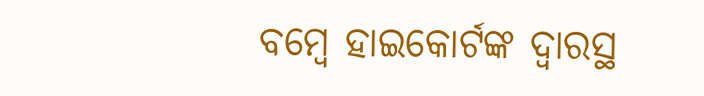ବମ୍ବେ ହାଇକୋର୍ଟଙ୍କ ଦ୍ବାରସ୍ଥ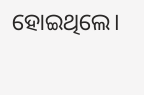ହୋଇଥିଲେ।